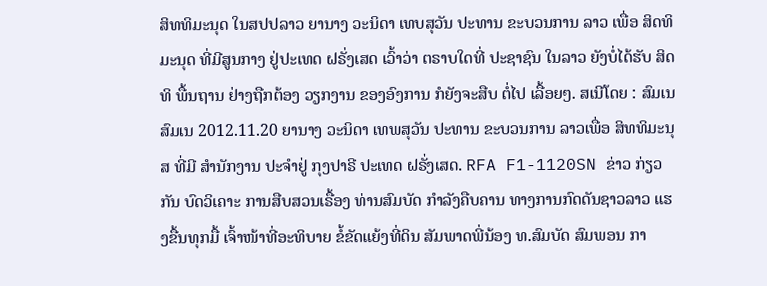ສິທທິມະນຸດ ໃນສປປລາວ ຍານາງ ວະນິດາ ເທບສຸວັນ ປະທານ ຂະບວນການ ລາວ ເພື່ອ ສິດທິມະນຸດ ທີ່ມີສູນກາງ ຢູ່ປະເທດ ຝຣັ່ງເສດ ເວົ້າວ່າ ຕຣາບໃດທີ່ ປະຊາຊົນ ໃນລາວ ຍັງບໍ່ໄດ້ຮັບ ສິດທິ ພື້ນຖານ ຢ່າງຖືກຕ້ອງ ວຽກງານ ຂອງອົງການ ກໍຍັງຈະສືບ ຕໍ່ໄປ ເລື້ອຍໆ. ສເນີໂດຍ : ສົມເນ ສົມເນ 2012.11.20 ຍານາງ ວະນິດາ ເທພສຸວັນ ປະທານ ຂະບວນການ ລາວເພື່ອ ສິທທິມະນຸສ ທີ່ມີ ສໍານັກງານ ປະຈໍາຢູ່ ກຸງປາຣີ ປະເທດ ຝຣັ່ງເສດ. RFA F1-1120SN ຂ່າວ ກ່ຽວກັນ ບົດວິເຄາະ ການສືບສວນເຣື້ອງ ທ່ານສົມບັດ ກໍາລັງຄືບຄານ ທາງການກົດດັນຊາວລາວ ແຮງຂື້ນທຸກມື້ ເຈົ້າໜ້າທີ່ອະທິບາຍ ຂໍ້ຂັດແຍ້ງທີ່ດິນ ສັມພາດພີ່ນ້ອງ ທ.ສົມບັດ ສົມພອນ ກາ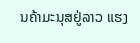ນຄ້າມະນຸສຢູ່ລາວ ແຮງ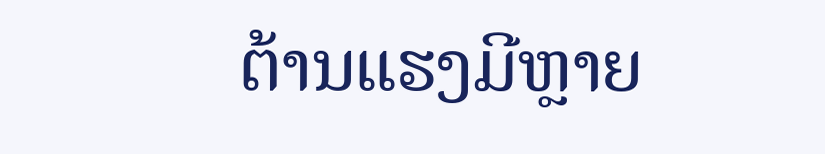ຕ້ານແຮງມີຫຼາຍ